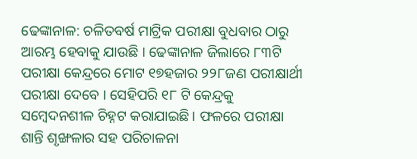ଢେଙ୍କାନାଳ: ଚଳିତବର୍ଷ ମାଟ୍ରିକ ପରୀକ୍ଷା ବୁଧବାର ଠାରୁ ଆରମ୍ଭ ହେବାକୁ ଯାଉଛି । ଢେଙ୍କାନାଳ ଜିଲାରେ ୮୩ଟି ପରୀକ୍ଷା କେନ୍ଦ୍ରରେ ମୋଟ ୧୭ହଜାର ୨୨୮ଜଣ ପରୀକ୍ଷାର୍ଥୀ ପରୀକ୍ଷା ଦେବେ । ସେହିପରି ୧୮ ଟି କେନ୍ଦ୍ରକୁ ସମ୍ବେଦନଶୀଳ ଚିହ୍ନଟ କରାଯାଇଛି । ଫଳରେ ପରୀକ୍ଷା ଶାନ୍ତି ଶୃଙ୍ଖଳାର ସହ ପରିଚାଳନା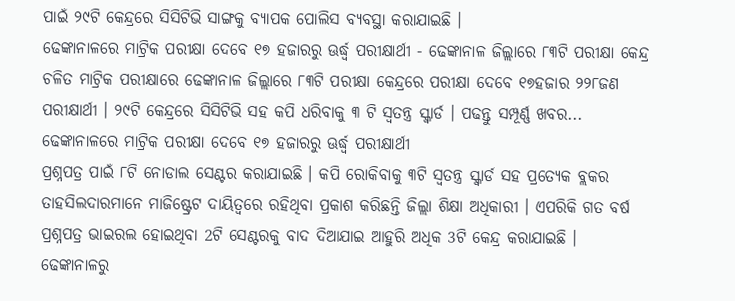ପାଇଁ ୨୯ଟି କେନ୍ଦ୍ରରେ ସିସିଟିଭି ସାଙ୍ଗକୁ ବ୍ୟାପକ ପୋଲିସ ବ୍ୟବସ୍ଥା କରାଯାଇଛି ।
ଢେଙ୍କାନାଳରେ ମାଟ୍ରିକ ପରୀକ୍ଷା ଦେବେ ୧୭ ହଜାରରୁ ଊର୍ଦ୍ଧ୍ବ ପରୀକ୍ଷାର୍ଥୀ - ଢେଙ୍କାନାଳ ଜିଲ୍ଲାରେ ୮୩ଟି ପରୀକ୍ଷା କେନ୍ଦ୍ର
ଚଳିତ ମାଟ୍ରିକ ପରୀକ୍ଷାରେ ଢେଙ୍କାନାଳ ଜିଲ୍ଲାରେ ୮୩ଟି ପରୀକ୍ଷା କେନ୍ଦ୍ରରେ ପରୀକ୍ଷା ଦେବେ ୧୭ହଜାର ୨୨୮ଜଣ ପରୀକ୍ଷାର୍ଥୀ । ୨୯ଟି କେନ୍ଦ୍ରରେ ସିସିଟିଭି ସହ କପି ଧରିବାକୁ ୩ ଟି ସ୍ବତନ୍ତ୍ର ସ୍କ୍ବାର୍ଡ । ପଢନ୍ତୁ ସମ୍ପୂର୍ଣ୍ଣ ଖବର...
ଢେଙ୍କାନାଳରେ ମାଟ୍ରିକ ପରୀକ୍ଷା ଦେବେ ୧୭ ହଜାରରୁ ଊର୍ଦ୍ଧ୍ବ ପରୀକ୍ଷାର୍ଥୀ
ପ୍ରଶ୍ନପତ୍ର ପାଇଁ ୮ଟି ନୋଡାଲ ସେଣ୍ଟର କରାଯାଇଛି । କପି ରୋକିବାକୁ ୩ଟି ସ୍ବତନ୍ତ୍ର ସ୍କ୍ବାର୍ଡ ସହ ପ୍ରତ୍ୟେକ ବ୍ଲକର ତାହସିଲଦାରମାନେ ମାଜିଷ୍ଟ୍ରେଟ ଦାୟିତ୍ବରେ ରହିଥିବା ପ୍ରକାଶ କରିଛନ୍ତି ଜିଲ୍ଲା ଶିକ୍ଷା ଅଧିକାରୀ । ଏପରିକି ଗତ ବର୍ଷ ପ୍ରଶ୍ନପତ୍ର ଭାଇରଲ ହୋଇଥିବା 2ଟି ସେଣ୍ଟରକୁ ବାଦ ଦିଆଯାଇ ଆହୁରି ଅଧିକ 3ଟି କେନ୍ଦ୍ର କରାଯାଇଛି ।
ଢେଙ୍କାନାଳରୁ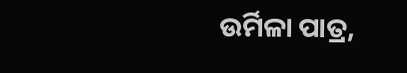ଉର୍ମିଳା ପାତ୍ର,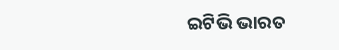ଇଟିଭି ଭାରତ